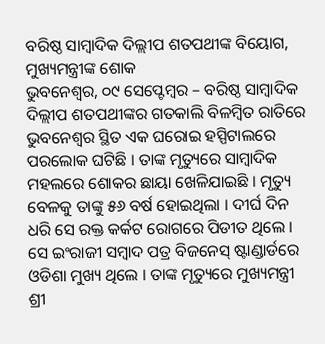ବରିଷ୍ଠ ସାମ୍ବାଦିକ ଦିଲ୍ଲୀପ ଶତପଥୀଙ୍କ ବିୟୋଗ, ମୁଖ୍ୟମନ୍ତ୍ରୀଙ୍କ ଶୋକ
ଭୁବନେଶ୍ୱର, ୦୯ ସେପ୍ଟେମ୍ବର – ବରିଷ୍ଠ ସାମ୍ବାଦିକ ଦିଲ୍ଲୀପ ଶତପଥୀଙ୍କର ଗତକାଲି ବିଳମ୍ବିତ ରାତିରେ ଭୁବନେଶ୍ୱର ସ୍ଥିତ ଏକ ଘରୋଇ ହସ୍ପିଟାଲରେ ପରଲୋକ ଘଟିଛି । ତାଙ୍କ ମୃତ୍ୟୁରେ ସାମ୍ବାଦିକ ମହଲରେ ଶୋକର ଛାୟା ଖେଳିଯାଇଛି । ମୃତ୍ୟୁ ବେଳକୁ ତାଙ୍କୁ ୫୬ ବର୍ଷ ହୋଇଥିଲା । ଦୀର୍ଘ ଦିନ ଧରି ସେ ରକ୍ତ କର୍କଟ ରୋଗରେ ପିଡୀତ ଥିଲେ । ସେ ଇଂରାଜୀ ସମ୍ବାଦ ପତ୍ର ବିଜନେସ୍ ଷ୍ଟାଣ୍ଡାର୍ଡରେ ଓଡିଶା ମୁଖ୍ୟ ଥିଲେ । ତାଙ୍କ ମୃତ୍ୟୁରେ ମୁଖ୍ୟମନ୍ତ୍ରୀ ଶ୍ରୀ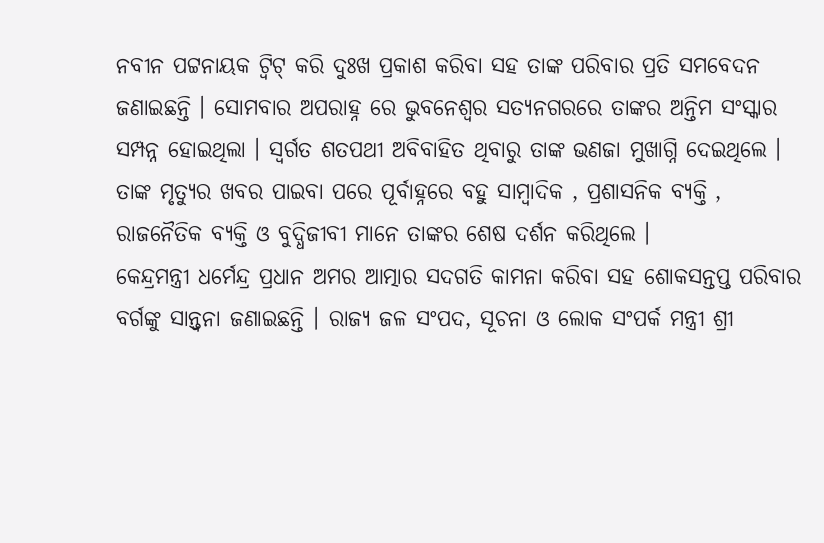ନବୀନ ପଟ୍ଟନାୟକ ଟ୍ୱିଟ୍ କରି ଦୁଃଖ ପ୍ରକାଶ କରିବା ସହ ତାଙ୍କ ପରିବାର ପ୍ରତି ସମବେଦନ ଜଣାଇଛନ୍ତି । ସୋମବାର ଅପରାହ୍ନ ରେ ଭୁବନେଶ୍ୱର ସତ୍ୟନଗରରେ ତାଙ୍କର ଅନ୍ତିମ ସଂସ୍କାର ସମ୍ପନ୍ନ ହୋଇଥିଲା । ସ୍ୱର୍ଗତ ଶତପଥୀ ଅବିବାହିତ ଥିବାରୁ ତାଙ୍କ ଭଣଜା ମୁଖାଗ୍ନି ଦେଇଥିଲେ । ତାଙ୍କ ମୃତ୍ୟୁର ଖବର ପାଇବା ପରେ ପୂର୍ବାହ୍ନରେ ବହୁ ସାମ୍ବାଦିକ , ପ୍ରଶାସନିକ ବ୍ୟକ୍ତି , ରାଜନୈତିକ ବ୍ୟକ୍ତି ଓ ବୁଦ୍ଧିଜୀବୀ ମାନେ ତାଙ୍କର ଶେଷ ଦର୍ଶନ କରିଥିଲେ ।
କେନ୍ଦ୍ରମନ୍ତ୍ରୀ ଧର୍ମେନ୍ଦ୍ର ପ୍ରଧାନ ଅମର ଆତ୍ମାର ସଦଗତି କାମନା କରିବା ସହ ଶୋକସନ୍ତପ୍ତ ପରିବାର ବର୍ଗଙ୍କୁ ସାନ୍ତ୍ୱନା ଜଣାଇଛନ୍ତି । ରାଜ୍ୟ ଜଳ ସଂପଦ, ସୂଚନା ଓ ଲୋକ ସଂପର୍କ ମନ୍ତ୍ରୀ ଶ୍ରୀ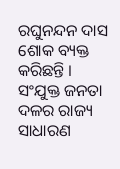ରଘୁନନ୍ଦନ ଦାସ ଶୋକ ବ୍ୟକ୍ତ କରିଛନ୍ତି । ସଂଯୁକ୍ତ ଜନତା ଦଳର ରାଜ୍ୟ ସାଧାରଣ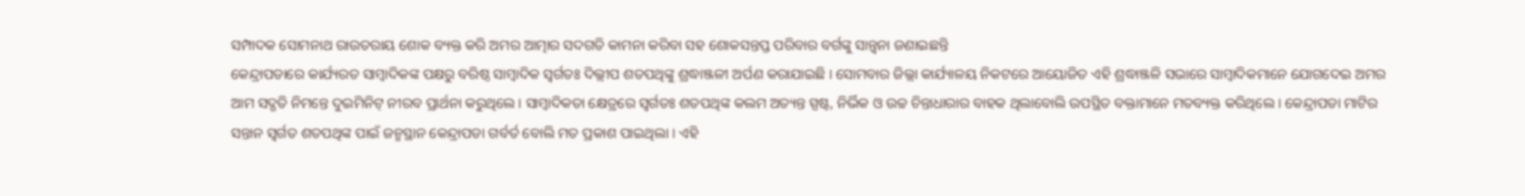ସମ୍ପାଦକ ସୋମନାଥ ରାଉତରାୟ ଶୋକ ବ୍ୟକ୍ତ କରି ଅମର ଆତ୍ମାର ସଦଗତି କାମନା କରିବା ସହ ଶୋକସନ୍ତପ୍ତ ପରିବାର ବର୍ଗଙ୍କୁ ସାନ୍ତ୍ୱନା ଜଣାଇଛନ୍ତି
କେନ୍ଦ୍ରାପଡାରେ କାର୍ଯ୍ୟରତ ସାମ୍ବାଦିକଙ୍କ ପକ୍ଷରୁ ବରିଷ୍ଠ ସାମ୍ବାଦିକ ସ୍ୱର୍ଗତଃ ଦିଲ୍ଲୀପ ଶତପଥିଙ୍କୁ ଶ୍ରଦ୍ଧାଞ୍ଜଳୀ ଅର୍ପଣ କରାଯାଇଛି । ସୋମବାର ଜିଲ୍ଲା କାର୍ଯ୍ୟାଳୟ ନିକଟରେ ଆୟୋଜିତ ଏହି ଶ୍ରଦ୍ଧାଞ୍ଜଳି ସଭାରେ ସାମ୍ବାଦିକମାନେ ଯୋଗଦେଇ ଅମର ଆମ ସଦ୍ଗତି ନିମନ୍ତେ ଦୁଇମିନିଟ୍ ନୀରବ ପ୍ରାର୍ଥନା କରୁଥିଲେ । ସାମ୍ବାଦିକତା କ୍ଷେତ୍ରରେ ସ୍ୱର୍ଗତଃ ଶତପଥିଙ୍କ କଲମ ଅତ୍ୟନ୍ତ ସ୍ପଷ୍ଟ, ନିର୍ଭିକ ଓ ଉଚ୍ଚ ଚିନ୍ତାଧାରାର ବାହକ ଥିଲାବୋଲି ଉପସ୍ଥିତ ବକ୍ତାମାନେ ମତବ୍ୟକ୍ତ କରିଥିଲେ । କେନ୍ଦ୍ରାପଡା ମାଟିର ସନ୍ତାନ ସ୍ୱର୍ଗତ ଶତପଥିଙ୍କ ପାଇଁ ଜନ୍ମସ୍ଥାନ କେନ୍ଦ୍ରାପଡା ଗର୍ବର୍ତ ବୋଲି ମତ ପ୍ରକାଶ ପାଇଥିଲା । ଏହି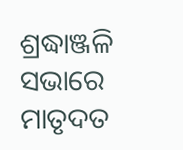ଶ୍ରଦ୍ଧାଞ୍ଜଳି ସଭାରେ ମାତୃଦତ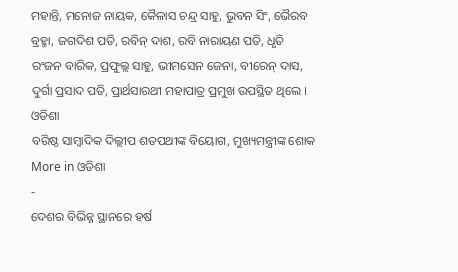ମହାନ୍ତି, ମନୋଜ ନାୟକ, କୈଳାସ ଚନ୍ଦ୍ର ସାହୁ, ଭୁବନ ସିଂ, ଭୈରବ ବ୍ରହ୍ମା, ଜଗଦିଶ ପତି, ରବିନ୍ ଦାଶ, ରବି ନାରାୟଣ ପତି, ଧୃତି ରଂଜନ ବାରିକ, ପ୍ରଫୁଲ୍ଲ ସାହୁ, ଭୀମସେନ ଜେନା, ବୀରେନ୍ ଦାସ, ଦୁର୍ଗା ପ୍ରସାଦ ପତି, ପ୍ରାର୍ଥସାରଥୀ ମହାପାତ୍ର ପ୍ରମୁଖ ଉପସ୍ଥିତ ଥିଲେ ।
ଓଡିଶା
ବରିଷ୍ଠ ସାମ୍ବାଦିକ ଦିଲ୍ଲୀପ ଶତପଥୀଙ୍କ ବିୟୋଗ, ମୁଖ୍ୟମନ୍ତ୍ରୀଙ୍କ ଶୋକ
More in ଓଡିଶା
-
ଦେଶର ବିଭିନ୍ନ ସ୍ଥାନରେ ହର୍ଷ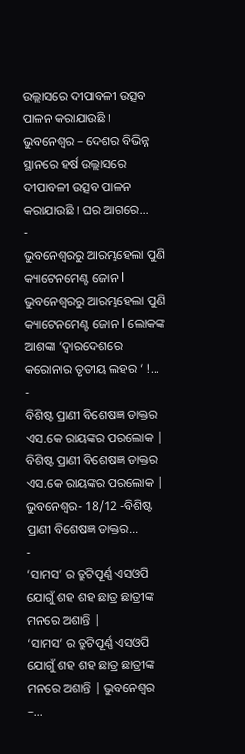ଉଲ୍ଲାସରେ ଦୀପାବଳୀ ଉତ୍ସବ ପାଳନ କରାଯାଉଛି ا
ଭୁବନେଶ୍ୱର – ଦେଶର ବିଭିନ୍ନ ସ୍ଥାନରେ ହର୍ଷ ଉଲ୍ଲାସରେ ଦୀପାବଳୀ ଉତ୍ସବ ପାଳନ କରାଯାଉଛି ا ଘର ଆଗରେ...
-
ଭୁବନେଶ୍ୱରରୁ ଆରମ୍ଭହେଲା ପୁଣି କ୍ୟାଟେନମେଣ୍ଟ ଜୋନ l
ଭୁବନେଶ୍ୱରରୁ ଆରମ୍ଭହେଲା ପୁଣି କ୍ୟାଟେନମେଣ୍ଟ ଜୋନ l ଲୋକଙ୍କ ଆଶଙ୍କା ‘ଦ୍ୱାରଦେଶରେ କରୋନାର ତୃତୀୟ ଲହର ‘ !...
-
ବିଶିଷ୍ଟ ପ୍ରାଣୀ ବିଶେଷଜ୍ଞ ଡାକ୍ତର ଏସ.କେ ରାୟଙ୍କର ପରଲୋକ |
ବିଶିଷ୍ଟ ପ୍ରାଣୀ ବିଶେଷଜ୍ଞ ଡାକ୍ତର ଏସ.କେ ରାୟଙ୍କର ପରଲୋକ | ଭୁବନେଶ୍ୱର- 18/12 -ବିଶିଷ୍ଟ ପ୍ରାଣୀ ବିଶେଷଜ୍ଞ ଡାକ୍ତର...
-
‘ସାମସ’ ର ତ୍ରୁଟିପୂର୍ଣ୍ଣ ଏସଓପି ଯୋଗୁଁ ଶହ ଶହ ଛାତ୍ର ଛାତ୍ରୀଙ୍କ ମନରେ ଅଶାନ୍ତି |
‘ସାମସ’ ର ତ୍ରୁଟିପୂର୍ଣ୍ଣ ଏସଓପି ଯୋଗୁଁ ଶହ ଶହ ଛାତ୍ର ଛାତ୍ରୀଙ୍କ ମନରେ ଅଶାନ୍ତି | ଭୁବନେଶ୍ୱର –...